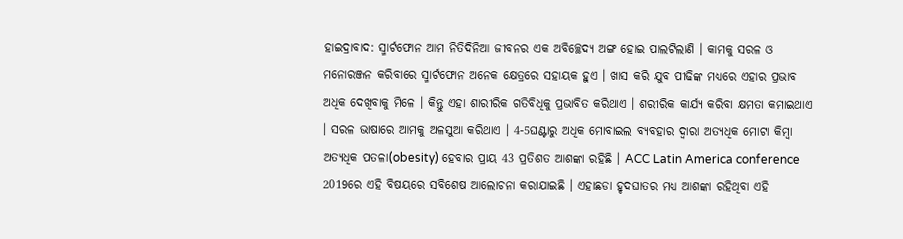ହାଇଦ୍ରାବାଦ: ସ୍ମାର୍ଟଫୋନ ଆମ ନିତିଦିନିଆ ଜୀବନର ଏକ ଅବିଚ୍ଛେଦ୍ୟ ଅଙ୍ଗ ହୋଇ ପାଲଟିଲାଣି । କାମକୁ ସରଳ ଓ ମନୋରଞ୍ଜନ କରିବାରେ ସ୍ମାର୍ଟଫୋନ ଅନେକ କ୍ଷେତ୍ରରେ ସହାୟକ ହୁଏ । ଖାସ କରି ଯୁବ ପୀଢିଙ୍କ ମଧ୍ୟରେ ଏହାର ପ୍ରଭାବ ଅଧିକ ଦେଖିବାକୁ ମିଳେ । କିନ୍ତୁ ଏହା ଶାରୀରିକ ଗତିବିଧିକୁ ପ୍ରଭାବିତ କରିଥାଏ । ଶରୀରିକ କାର୍ଯ୍ୟ କରିବା କ୍ଷମତା କମାଇଥାଏ । ସରଳ ଭାଷାରେ ଆମକୁ ଅଳସୁଆ କରିଥାଏ । 4-5ଘଣ୍ଟାରୁ ଅଧିକ ମୋବାଇଲ ବ୍ୟବହାର ଦ୍ବାରା ଅତ୍ୟଧିକ ମୋଟା କିମ୍ବା ଅତ୍ୟଧିକ ପତଳା(obesity) ହେବାର ପ୍ରାୟ 43 ପ୍ରତିଶତ ଆଶଙ୍କା ରହିଛି । ACC Latin America conference 2019ରେ ଏହି ବିଷୟରେ ସବିଶେଷ ଆଲୋଚନା କରାଯାଇଛି । ଏହାଛଡା ହୃଦଘାତର ମଧ୍ୟ ଆଶଙ୍କା ରହିଥିବା ଏହି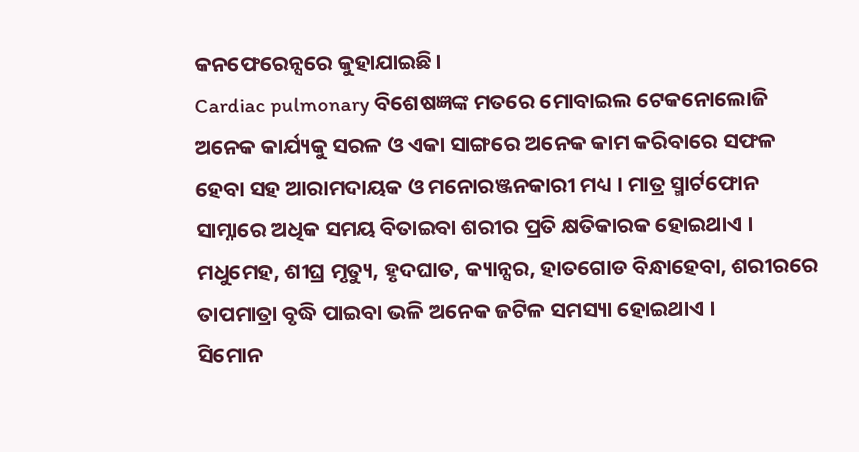କନଫେରେନ୍ସରେ କୁହାଯାଇଛି।
Cardiac pulmonary ବିଶେଷଜ୍ଞଙ୍କ ମତରେ ମୋବାଇଲ ଟେକନୋଲୋଜି ଅନେକ କାର୍ଯ୍ୟକୁ ସରଳ ଓ ଏକା ସାଙ୍ଗରେ ଅନେକ କାମ କରିବାରେ ସଫଳ ହେବା ସହ ଆରାମଦାୟକ ଓ ମନୋରଞ୍ଜନକାରୀ ମଧ୍ୟ । ମାତ୍ର ସ୍ମାର୍ଟଫୋନ ସାମ୍ନାରେ ଅଧିକ ସମୟ ବିତାଇବା ଶରୀର ପ୍ରତି କ୍ଷତିକାରକ ହୋଇଥାଏ । ମଧୁମେହ, ଶୀଘ୍ର ମୃତ୍ୟୁ, ହୃଦଘାତ, କ୍ୟାନ୍ସର, ହାତଗୋଡ ବିନ୍ଧାହେବା, ଶରୀରରେ ତାପମାତ୍ରା ବୃଦ୍ଧି ପାଇବା ଭଳି ଅନେକ ଜଟିଳ ସମସ୍ୟା ହୋଇଥାଏ ।
ସିମୋନ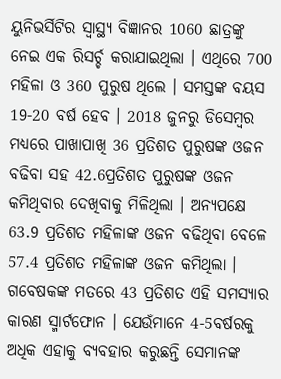ୟୁନିଭର୍ସିଟିର ସ୍ବାସ୍ଥ୍ୟ ବିଜ୍ଞାନର 1060 ଛାତ୍ରଙ୍କୁ ନେଇ ଏକ ରିସର୍ଚ୍ଚ କରାଯାଇଥିଲା । ଏଥିରେ 700 ମହିଳା ଓ 360 ପୁରୁଷ ଥିଲେ । ସମସ୍ତଙ୍କ ବୟସ 19-20 ବର୍ଷ ହେବ । 2018 ଜୁନରୁ ଡିସେମ୍ବର ମଧ୍ୟରେ ପାଖାପାଖି 36 ପ୍ରତିଶତ ପୁରୁଷଙ୍କ ଓଜନ ବଢିବା ସହ 42.6ପ୍ରତିଶତ ପୁରୁଷଙ୍କ ଓଜନ କମିଥିବାର ଦେଖିବାକୁ ମିଳିଥିଲା । ଅନ୍ୟପକ୍ଷେ 63.9 ପ୍ରତିଶତ ମହିଳାଙ୍କ ଓଜନ ବଢିଥିବା ବେଳେ 57.4 ପ୍ରତିଶତ ମହିଳାଙ୍କ ଓଜନ କମିଥିଲା ।
ଗବେଷକଙ୍କ ମତରେ 43 ପ୍ରତିଶତ ଏହି ସମସ୍ୟାର କାରଣ ସ୍ମାର୍ଟଫୋନ । ଯେଉଁମାନେ 4-5ବର୍ଷରକୁ ଅଧିକ ଏହାକୁ ବ୍ୟବହାର କରୁଛନ୍ତି ସେମାନଙ୍କ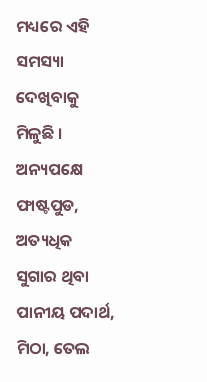ମଧ୍ୟରେ ଏହି ସମସ୍ୟା ଦେଖିବାକୁ ମିଳୁଛି । ଅନ୍ୟପକ୍ଷେ ଫାଷ୍ଟପୁଡ, ଅତ୍ୟଧିକ ସୁଗାର ଥିବା ପାନୀୟ ପଦାର୍ଥ, ମିଠା, ତେଲ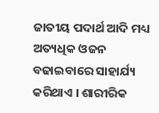ଜାତୀୟ ପଦାର୍ଥ ଆଦି ମଧ୍ୟ ଅତ୍ୟଧିକ ଓଜନ ବଢାଇବାରେ ସାହାର୍ଯ୍ୟ କରିଥାଏ । ଶାରୀରିକ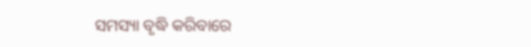ସମସ୍ୟା ବୃଦ୍ଧି କରିବାରେ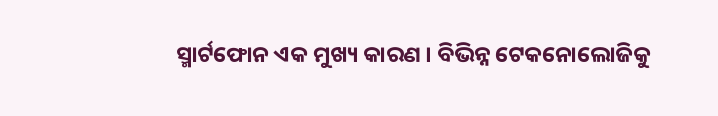ସ୍ମାର୍ଟଫୋନ ଏକ ମୁଖ୍ୟ କାରଣ । ବିଭିନ୍ନ ଟେକନୋଲୋଜିକୁ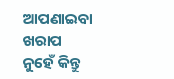ଆପଣାଇବା ଖରାପ ନୁହେଁ କିନ୍ତୁ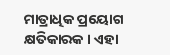ମାତ୍ରାଧିକ ପ୍ରୟୋଗ କ୍ଷତିକାରକ । ଏହା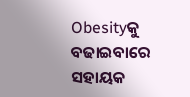Obesityକୁ ବଢାଇବାରେ ସହାୟକ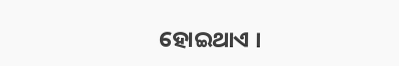ହୋଇଥାଏ ।